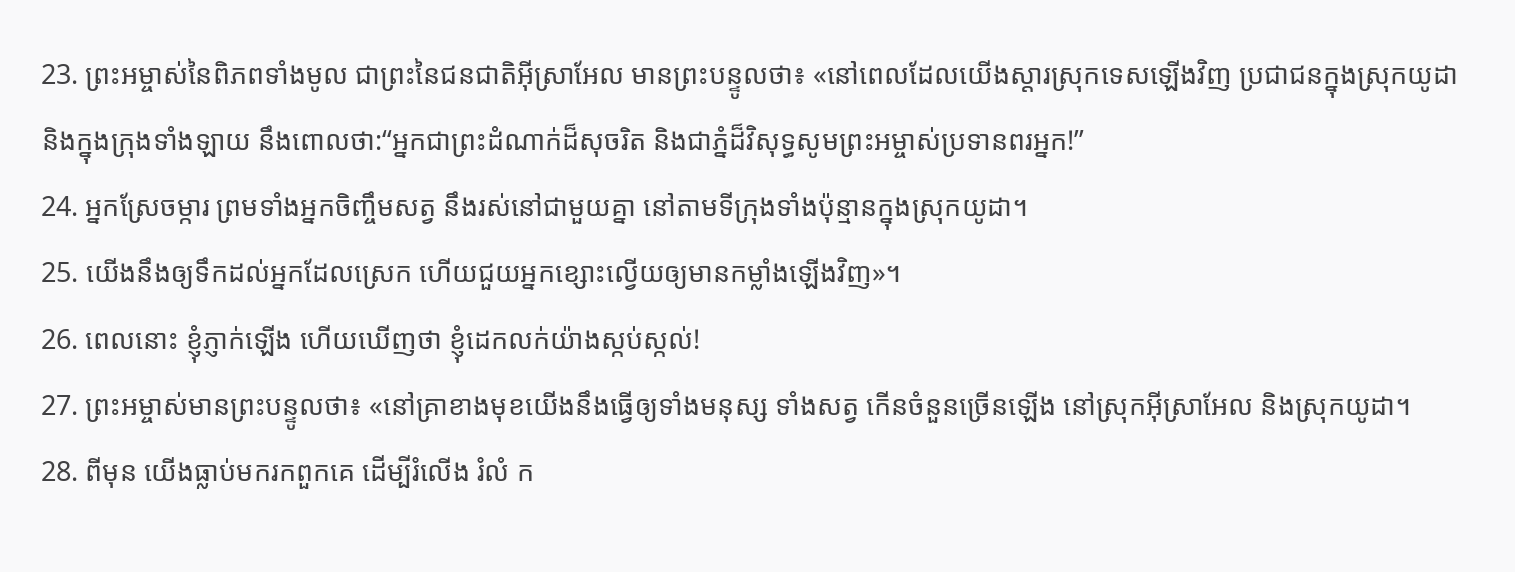23. ព្រះអម្ចាស់នៃពិភពទាំងមូល ជាព្រះនៃជនជាតិអ៊ីស្រាអែល មានព្រះបន្ទូលថា៖ «នៅពេលដែលយើងស្ដារស្រុកទេសឡើងវិញ ប្រជាជនក្នុងស្រុកយូដា និងក្នុងក្រុងទាំងឡាយ នឹងពោលថា:“អ្នកជាព្រះដំណាក់ដ៏សុចរិត និងជាភ្នំដ៏វិសុទ្ធសូមព្រះអម្ចាស់ប្រទានពរអ្នក!”
24. អ្នកស្រែចម្ការ ព្រមទាំងអ្នកចិញ្ចឹមសត្វ នឹងរស់នៅជាមួយគ្នា នៅតាមទីក្រុងទាំងប៉ុន្មានក្នុងស្រុកយូដា។
25. យើងនឹងឲ្យទឹកដល់អ្នកដែលស្រេក ហើយជួយអ្នកខ្សោះល្វើយឲ្យមានកម្លាំងឡើងវិញ»។
26. ពេលនោះ ខ្ញុំភ្ញាក់ឡើង ហើយឃើញថា ខ្ញុំដេកលក់យ៉ាងស្កប់ស្កល់!
27. ព្រះអម្ចាស់មានព្រះបន្ទូលថា៖ «នៅគ្រាខាងមុខយើងនឹងធ្វើឲ្យទាំងមនុស្ស ទាំងសត្វ កើនចំនួនច្រើនឡើង នៅស្រុកអ៊ីស្រាអែល និងស្រុកយូដា។
28. ពីមុន យើងធ្លាប់មករកពួកគេ ដើម្បីរំលើង រំលំ ក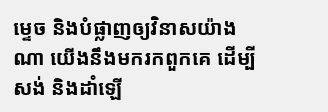ម្ទេច និងបំផ្លាញឲ្យវិនាសយ៉ាងណា យើងនឹងមករកពួកគេ ដើម្បីសង់ និងដាំឡើ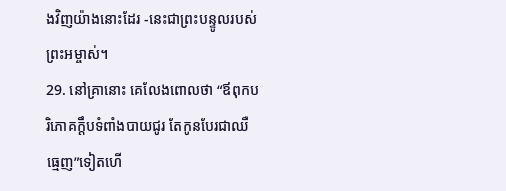ងវិញយ៉ាងនោះដែរ -នេះជាព្រះបន្ទូលរបស់ព្រះអម្ចាស់។
29. នៅគ្រានោះ គេលែងពោលថា “ឪពុកបរិភោគក្តឹបទំពាំងបាយជូរ តែកូនបែរជាឈឺធ្មេញ”ទៀតហើ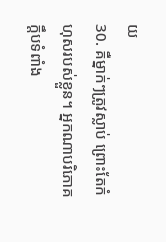យ
30. គឺម្នាក់ៗត្រូវស្លាប់ ព្រោះតែកំហុសរបស់ខ្លួន។ អ្នកណាបរិភោគក្តឹបទំពាំង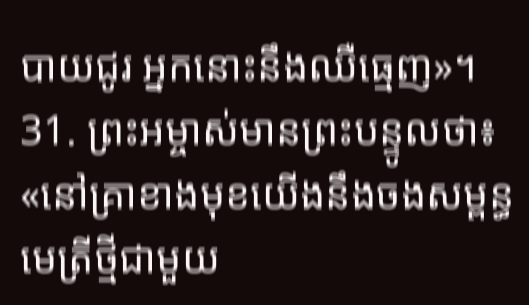បាយជូរ អ្នកនោះនឹងឈឺធ្មេញ»។
31. ព្រះអម្ចាស់មានព្រះបន្ទូលថា៖ «នៅគ្រាខាងមុខយើងនឹងចងសម្ពន្ធមេត្រីថ្មីជាមួយ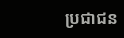ប្រជាជន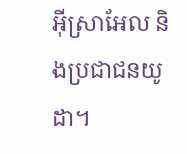អ៊ីស្រាអែល និងប្រជាជនយូដា។